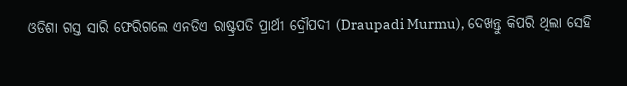ଓଡିଶା ଗସ୍ତ ସାରି ଫେରିଗଲେ ଏନଡିଏ ରାଷ୍ଟ୍ରପତି ପ୍ରାର୍ଥୀ ଦ୍ରୌପଦୀ (Draupadi Murmu), ଦେଖନ୍ତୁ କିପରି ଥିଲା ସେହି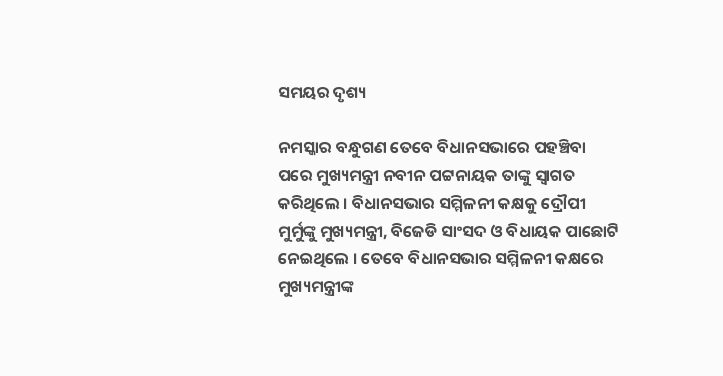ସମୟର ଦୃଶ୍ୟ

ନମସ୍କାର ବନ୍ଧୁଗଣ ତେବେ ବିଧାନସଭାରେ ପହଞ୍ଚିବା ପରେ ମୁଖ୍ୟମନ୍ତ୍ରୀ ନବୀନ ପଟ୍ଟନାୟକ ତାଙ୍କୁ ସ୍ୱାଗତ କରିଥିଲେ । ବିଧାନସଭାର ସମ୍ମିଳନୀ କକ୍ଷକୁ ଦ୍ରୌପୀ ମୁର୍ମୁଙ୍କୁ ମୁଖ୍ୟମନ୍ତ୍ରୀ, ବିଜେଡି ସାଂସଦ ଓ ବିଧାୟକ ପାଛୋଟି ନେଇଥିଲେ । ତେବେ ବିଧାନସଭାର ସମ୍ମିଳନୀ କକ୍ଷରେ ମୁଖ୍ୟମନ୍ତ୍ରୀଙ୍କ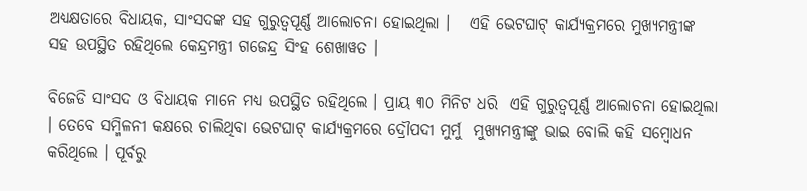ଅଧ୍ୟକ୍ଷତାରେ ବିଧାୟକ, ସାଂସଦଙ୍କ ସହ ଗୁରୁତ୍ୱପୂର୍ଣ୍ଣ ଆଲୋଚନା ହୋଇଥିଲା ।   ଏହି ଭେଟଘାଟ୍ କାର୍ଯ୍ୟକ୍ରମରେ ମୁଖ୍ୟମନ୍ତ୍ରୀଙ୍କ ସହ ଉପସ୍ଥିତ ରହିଥିଲେ କେନ୍ଦ୍ରମନ୍ତ୍ରୀ ଗଜେନ୍ଦ୍ର ସିଂହ ଶେଖାୱତ ।

ବିଜେଡି ସାଂସଦ ଓ ବିଧାୟକ ମାନେ ମଧ୍ଯ ଉପସ୍ଥିତ ରହିଥିଲେ । ପ୍ରାୟ ୩୦ ମିନିଟ ଧରି  ଏହି ଗୁରୁତ୍ୱପୂର୍ଣ୍ଣ ଆଲୋଚନା ହୋଇଥିଲା । ତେବେ ସମ୍ମିଳନୀ କକ୍ଷରେ ଚାଲିଥିବା ଭେଟଘାଟ୍ କାର୍ଯ୍ୟକ୍ରମରେ ଦ୍ରୌପଦୀ ମୁର୍ମୁ  ମୁଖ୍ୟମନ୍ତ୍ରୀଙ୍କୁ ଭାଇ ବୋଲି କହି ସମ୍ବୋଧନ କରିଥିଲେ । ପୂର୍ବରୁ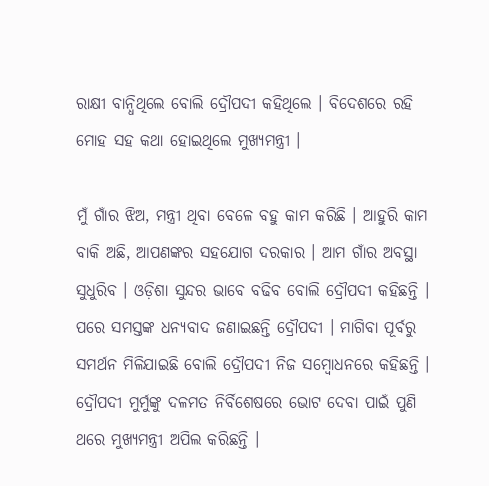ରାକ୍ଷୀ ବାନ୍ଧିଥିଲେ ବୋଲି ଦ୍ରୌପଦୀ କହିଥିଲେ । ବିଦେଶରେ ରହି ମୋହ ସହ କଥା ହୋଇଥିଲେ ମୁଖ୍ୟମନ୍ତ୍ରୀ ।

ମୁଁ ଗାଁର ଝିଅ, ମନ୍ତ୍ରୀ ଥିବା ବେଳେ ବହୁ କାମ କରିଛି । ଆହୁରି କାମ ବାକି ଅଛି, ଆପଣଙ୍କର ସହଯୋଗ ଦରକାର । ଆମ ଗାଁର ଅବସ୍ଥା ସୁଧୁରିବ । ଓଡ଼ିଶା ସୁନ୍ଦର ଭାବେ ବଢିବ ବୋଲି ଦ୍ରୌପଦୀ କହିଛନ୍ତି । ପରେ ସମସ୍ତଙ୍କ ଧନ୍ଯବାଦ ଜଣାଇଛନ୍ତି ଦ୍ରୌପଦୀ । ମାଗିବା ପୂର୍ବରୁ ସମର୍ଥନ ମିଳିଯାଇଛି ବୋଲି ଦ୍ରୌପଦୀ ନିଜ ସମ୍ବୋଧନରେ କହିଛନ୍ତି । ଦ୍ରୌପଦୀ ମୁର୍ମୁଙ୍କୁ ଦଳମତ ନିର୍ବିଶେଷରେ ଭୋଟ ଦେବା ପାଇଁ ପୁଣି ଥରେ ମୁଖ୍ଯମନ୍ତ୍ରୀ ଅପିଲ କରିଛନ୍ତି ।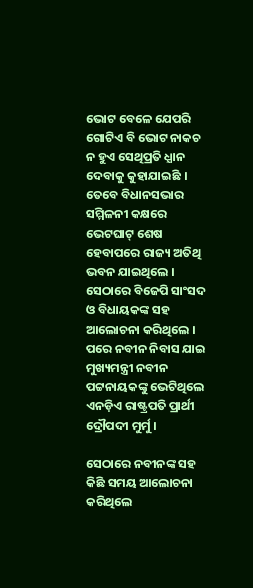ଭୋଟ ବେଳେ ଯେପରି ଗୋଟିଏ ବି ଭୋଟ ନାକଚ ନ ହୁଏ ସେଥିପ୍ରତି ଧ୍ଯାନ ଦେବାକୁ କୁହାଯାଇଛି । ତେବେ ବିଧାନସଭାର ସମ୍ମିଳନୀ କକ୍ଷରେ ଭେଟଘାଟ୍ ଶେଷ ହେବାପରେ ରାଜ୍ୟ ଅତିଥି ଭବନ ଯାଇଥିଲେ । ସେଠାରେ ବିଜେପି ସାଂସଦ ଓ ବିଧାୟକଙ୍କ ସହ ଆଲୋଚନା କରିଥିଲେ । ପରେ ନବୀନ ନିବାସ ଯାଇ ମୁଖ୍ୟମନ୍ତ୍ରୀ ନବୀନ ପଟ୍ଟନାୟକଙ୍କୁ ଭେଟିଥିଲେ ଏନଡ଼ିଏ ରାଷ୍ଟ୍ରପତି ପ୍ରାର୍ଥୀ ଦ୍ରୌପଦୀ ମୁର୍ମୁ ।

ସେଠାରେ ନବୀନଙ୍କ ସହ କିଛି ସମୟ ଆଲୋଚନା କରିଥିଲେ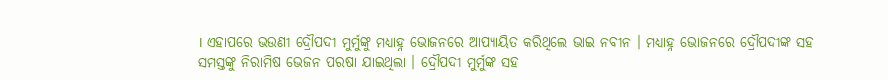। ଏହାପରେ ଭଉଣୀ ଦ୍ରୌପଦୀ ମୁର୍ମୁଙ୍କୁ ମଧ୍ୟାହ୍ନ ଭୋଜନରେ ଆପ୍ୟାୟିତ କରିଥିଲେ ଭାଇ ନବୀନ । ମଧ୍ୟାହ୍ନ ଭୋଜନରେ ଦ୍ରୌପଦୀଙ୍କ ସହ ସମସ୍ତଙ୍କୁ ନିରାମିଷ ଭେଜନ ପରଷା ଯାଇଥିଲା । ଦ୍ରୌପଦୀ ମୁର୍ମୁଙ୍କ ସହ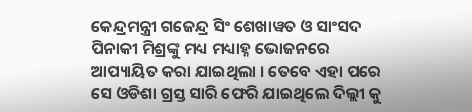କେନ୍ଦ୍ରମନ୍ତ୍ରୀ ଗଜେନ୍ଦ୍ର ସିଂ ଶେଖାୱତ ଓ ସାଂସଦ ପିନାକୀ ମିଶ୍ରଙ୍କୁ ମଧ୍ୟ ମଧ୍ୟାହ୍ନ ଭୋଜନରେ ଆପ୍ୟାୟିତ କରା ଯାଇଥିଲା । ତେବେ ଏହା ପରେ ସେ ଓଡିଶା ଗ୍ରସ୍ତ ସାରି ଫେରି ଯାଇଥିଲେ ଦିଲ୍ଲୀ କୁ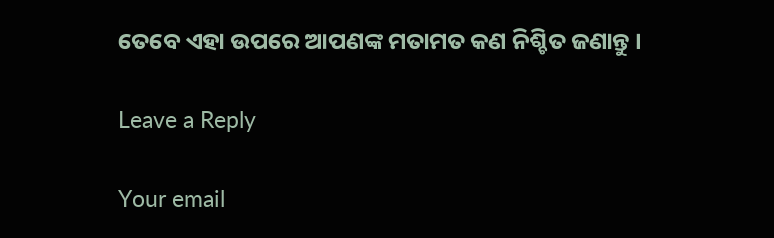ତେବେ ଏହା ଉପରେ ଆପଣଙ୍କ ମତାମତ କଣ ନିଶ୍ଚିତ ଜଣାନ୍ତୁ ।

Leave a Reply

Your email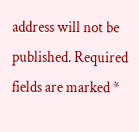address will not be published. Required fields are marked *